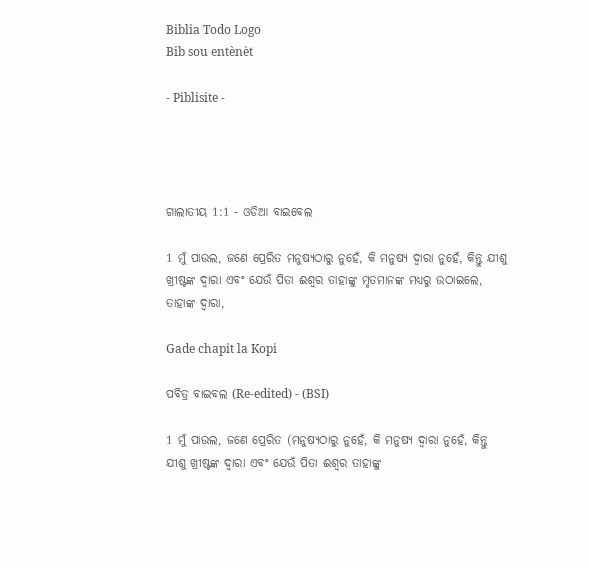Biblia Todo Logo
Bib sou entènèt

- Piblisite -




ଗାଲାତୀୟ 1:1 - ଓଡିଆ ବାଇବେଲ

1 ମୁଁ ପାଉଲ, ଜଣେ ପ୍ରେରିତ ମନୁଷ୍ୟଠାରୁ ନୁହେଁ, କି ମନୁଷ୍ୟ ଦ୍ୱାରା ନୁହେଁ, କିନ୍ତୁ ଯୀଶୁ ଖ୍ରୀଷ୍ଟଙ୍କ ଦ୍ୱାରା ଏବଂ ଯେଉଁ ପିତା ଈଶ୍ୱର ତାହାଙ୍କୁ ମୃତମାନଙ୍କ ମଧ୍ୟରୁ ଉଠାଇଲେ, ତାହାଙ୍କ ଦ୍ୱାରା,

Gade chapit la Kopi

ପବିତ୍ର ବାଇବଲ (Re-edited) - (BSI)

1 ମୁଁ ପାଉଲ, ଜଣେ ପ୍ରେରିତ (ମନୁଷ୍ୟଠାରୁ ନୁହେଁ, କି ମନୁଷ୍ୟ ଦ୍ଵାରା ନୁହେଁ, କିନ୍ତୁ ଯୀଶୁ ଖ୍ରୀଷ୍ଟଙ୍କ ଦ୍ଵାରା ଏବଂ ଯେଉଁ ପିତା ଈଶ୍ଵର ତାହାଙ୍କୁ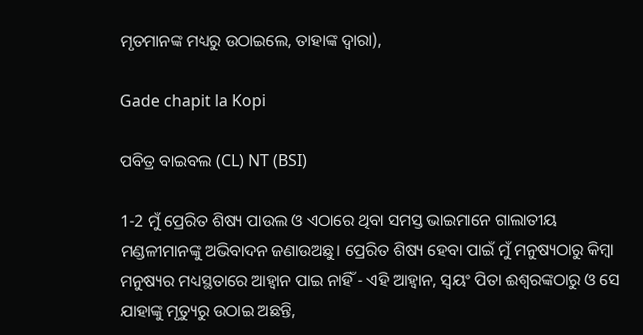ମୃତମାନଙ୍କ ମଧ୍ୟରୁ ଉଠାଇଲେ, ତାହାଙ୍କ ଦ୍ଵାରା),

Gade chapit la Kopi

ପବିତ୍ର ବାଇବଲ (CL) NT (BSI)

1-2 ମୁଁ ପ୍ରେରିତ ଶିଷ୍ୟ ପାଉଲ ଓ ଏଠାରେ ଥିବା ସମସ୍ତ ଭାଇମାନେ ଗାଲାତୀୟ ମଣ୍ଡଳୀମାନଙ୍କୁ ଅଭିବାଦନ ଜଣାଉଅଛୁ। ପ୍ରେରିତ ଶିଷ୍ୟ ହେବା ପାଇଁ ମୁଁ ମନୁଷ୍ୟଠାରୁ କିମ୍ବା ମନୁଷ୍ୟର ମଧ୍ୟସ୍ଥତାରେ ଆହ୍ୱାନ ପାଇ ନାହିଁ - ଏହି ଆହ୍ୱାନ, ସ୍ୱୟଂ ପିତା ଈଶ୍ୱରଙ୍କଠାରୁ ଓ ସେ ଯାହାଙ୍କୁ ମୃତ୍ୟୁରୁ ଉଠାଇ ଅଛନ୍ତି,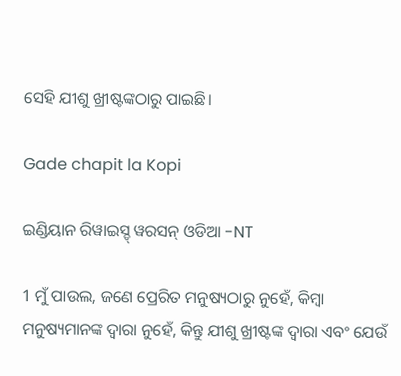ସେହି ଯୀଶୁ ଖ୍ରୀଷ୍ଟଙ୍କଠାରୁ ପାଇଛି।

Gade chapit la Kopi

ଇଣ୍ଡିୟାନ ରିୱାଇସ୍ଡ୍ ୱରସନ୍ ଓଡିଆ -NT

1 ମୁଁ ପାଉଲ, ଜଣେ ପ୍ରେରିତ ମନୁଷ୍ୟଠାରୁ ନୁହେଁ, କିମ୍ବା ମନୁଷ୍ୟମାନଙ୍କ ଦ୍ୱାରା ନୁହେଁ, କିନ୍ତୁ ଯୀଶୁ ଖ୍ରୀଷ୍ଟଙ୍କ ଦ୍ୱାରା ଏବଂ ଯେଉଁ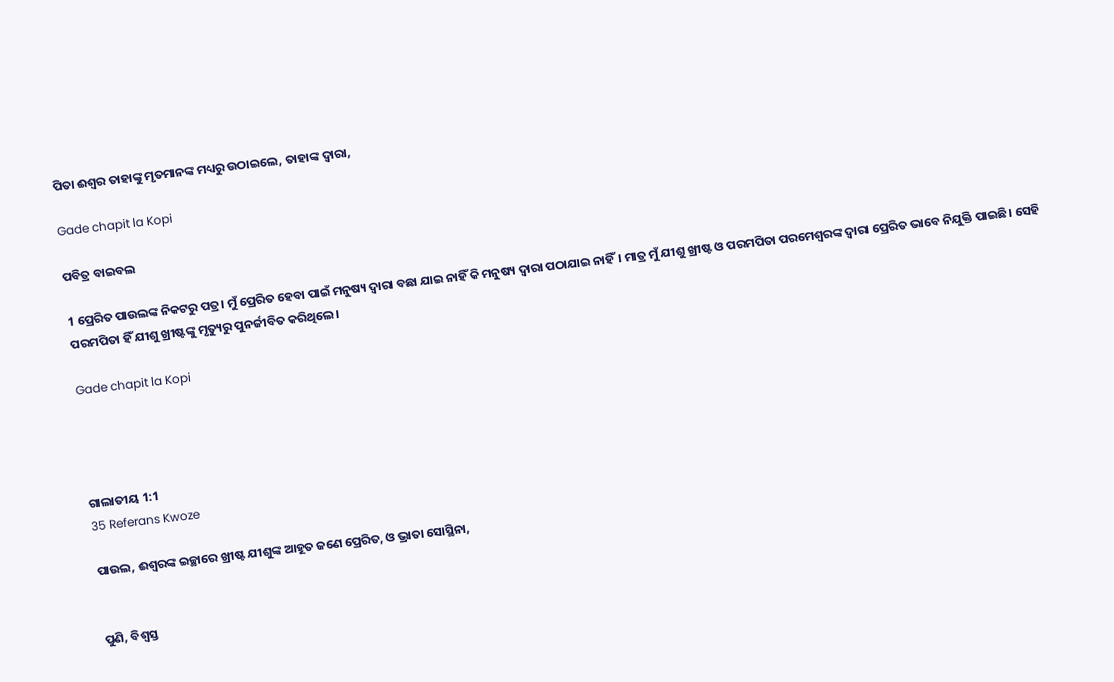ପିତା ଈଶ୍ବର ତାହାଙ୍କୁ ମୃତମାନଙ୍କ ମଧ୍ୟରୁ ଉଠାଇଲେ, ତାହାଙ୍କ ଦ୍ୱାରା,

Gade chapit la Kopi

ପବିତ୍ର ବାଇବଲ

1 ପ୍ରେରିତ ପାଉଲଙ୍କ ନିକଟରୁ ପତ୍ର। ମୁଁ ପ୍ରେରିତ ହେବା ପାଇଁ ମନୁଷ୍ୟ ଦ୍ୱାରା ବଛା ଯାଇ ନାହିଁ କି ମନୁଷ୍ୟ ଦ୍ୱାରା ପଠାଯାଇ ନାହିଁ। ମାତ୍ର ମୁଁ ଯୀଶୁ ଖ୍ରୀଷ୍ଟ ଓ ପରମପିତା ପରମେଶ୍ୱରଙ୍କ ଦ୍ୱାରା ପ୍ରେରିତ ଭାବେ ନିଯୁକ୍ତି ପାଇଛି। ସେହି ପରମପିତା ହିଁ ଯୀଶୁ ଖ୍ରୀଷ୍ଟଙ୍କୁ ମୃତ୍ୟୁରୁ ପୁନର୍ଜୀବିତ କରିଥିଲେ।

Gade chapit la Kopi




ଗାଲାତୀୟ 1:1
35 Referans Kwoze

ପାଉଲ, ଈଶ୍ୱରଙ୍କ ଇଚ୍ଛାରେ ଖ୍ରୀଷ୍ଟ ଯୀଶୁଙ୍କ ଆହୂତ ଜଣେ ପ୍ରେରିତ, ଓ ଭ୍ରାତା ସୋସ୍ଥିନା,


ପୁଣି, ବିଶ୍ୱସ୍ତ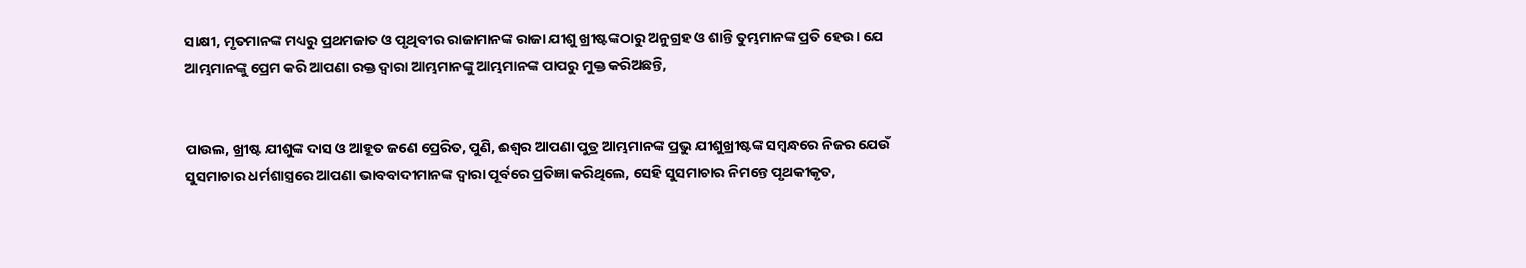ସାକ୍ଷୀ, ମୃତମାନଙ୍କ ମଧ୍ୟରୁ ପ୍ରଥମଜାତ ଓ ପୃଥିବୀର ରାଜାମାନଙ୍କ ରାଜା ଯୀଶୁ ଖ୍ରୀଷ୍ଟଙ୍କଠାରୁ ଅନୁଗ୍ରହ ଓ ଶାନ୍ତି ତୁମ୍ଭମାନଙ୍କ ପ୍ରତି ହେଉ। ଯେ ଆମ୍ଭମାନଙ୍କୁ ପ୍ରେମ କରି ଆପଣା ରକ୍ତ ଦ୍ୱାରା ଆମ୍ଭମାନଙ୍କୁ ଆମ୍ଭମାନଙ୍କ ପାପରୁ ମୁକ୍ତ କରିଅଛନ୍ତି,


ପାଉଲ, ଖ୍ରୀଷ୍ଟ ଯୀଶୁଙ୍କ ଦାସ ଓ ଆହୂତ ଜଣେ ପ୍ରେରିତ, ପୁଣି, ଈଶ୍ୱର ଆପଣା ପୁତ୍ର ଆମ୍ଭମାନଙ୍କ ପ୍ରଭୁ ଯୀଶୁଖ୍ରୀଷ୍ଟଙ୍କ ସମ୍ବନ୍ଧରେ ନିଜର ଯେଉଁ ସୁସମାଚାର ଧର୍ମଶାସ୍ତ୍ରରେ ଆପଣା ଭାବବାଦୀମାନଙ୍କ ଦ୍ୱାରା ପୂର୍ବରେ ପ୍ରତିଜ୍ଞା କରିଥିଲେ, ସେହି ସୁସମାଚାର ନିମନ୍ତେ ପୃଥକୀକୃତ,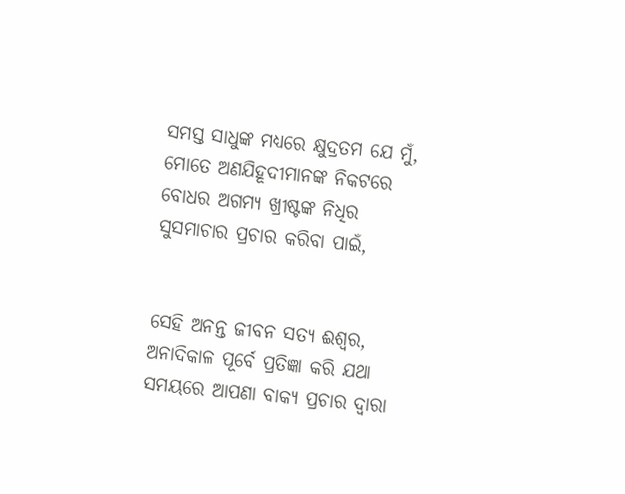ସମସ୍ତ ସାଧୁଙ୍କ ମଧ୍ୟରେ କ୍ଷୁଦ୍ରତମ ଯେ ମୁଁ, ମୋତେ ଅଣଯିହୂଦୀମାନଙ୍କ ନିକଟରେ ବୋଧର ଅଗମ୍ୟ ଖ୍ରୀଷ୍ଟଙ୍କ ନିଧିର ସୁସମାଚାର ପ୍ରଚାର କରିବା ପାଇଁ,


ସେହି ଅନନ୍ତ ଜୀବନ ସତ୍ୟ ଈଶ୍ୱର, ଅନାଦିକାଳ ପୂର୍ବେ ପ୍ରତିଜ୍ଞା କରି ଯଥା ସମୟରେ ଆପଣା ବାକ୍ୟ ପ୍ରଚାର ଦ୍ୱାରା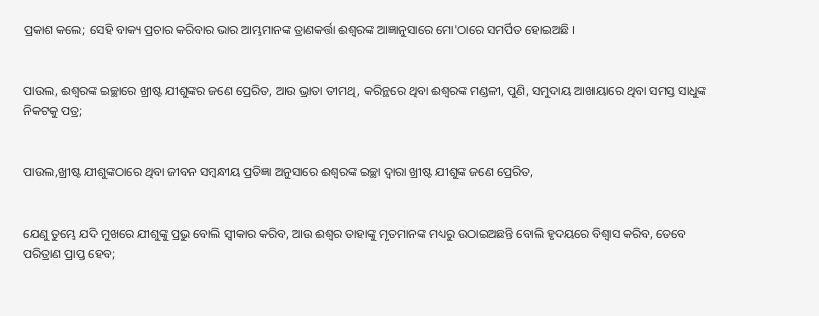ପ୍ରକାଶ କଲେ; ସେହି ବାକ୍ୟ ପ୍ରଚାର କରିବାର ଭାର ଆମ୍ଭମାନଙ୍କ ତ୍ରାଣକର୍ତ୍ତା ଈଶ୍ୱରଙ୍କ ଆଜ୍ଞାନୁସାରେ ମୋ'ଠାରେ ସମର୍ପିତ ହୋଇଅଛି ।


ପାଉଲ, ଈଶ୍ୱରଙ୍କ ଇଚ୍ଛାରେ ଖ୍ରୀଷ୍ଟ ଯୀଶୁଙ୍କର ଜଣେ ପ୍ରେରିତ, ଆଉ ଭ୍ରାତା ତୀମଥି, କରିନ୍ଥରେ ଥିବା ଈଶ୍ୱରଙ୍କ ମଣ୍ଡଳୀ, ପୁଣି, ସମୁଦାୟ ଆଖାୟାରେ ଥିବା ସମସ୍ତ ସାଧୁଙ୍କ ନିକଟକୁ ପତ୍ର;


ପାଉଲ,ଖ୍ରୀଷ୍ଟ ଯୀଶୁଙ୍କଠାରେ ଥିବା ଜୀବନ ସମ୍ବନ୍ଧୀୟ ପ୍ରତିଜ୍ଞା ଅନୁସାରେ ଈଶ୍ୱରଙ୍କ ଇଚ୍ଛା ଦ୍ୱାରା ଖ୍ରୀଷ୍ଟ ଯୀଶୁଙ୍କ ଜଣେ ପ୍ରେରିତ,


ଯେଣୁ ତୁମ୍ଭେ ଯଦି ମୁଖରେ ଯୀଶୁଙ୍କୁ ପ୍ରଭୁ ବୋଲି ସ୍ୱୀକାର କରିବ, ଆଉ ଈଶ୍ୱର ତାହାଙ୍କୁ ମୃତମାନଙ୍କ ମଧ୍ୟରୁ ଉଠାଇଅଛନ୍ତି ବୋଲି ହୃଦୟରେ ବିଶ୍ୱାସ କରିବ, ତେବେ ପରିତ୍ରାଣ ପ୍ରାପ୍ତ ହେବ;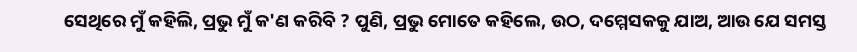ସେଥିରେ ମୁଁ କହିଲି, ପ୍ରଭୁ ମୁଁ କ'ଣ କରିବି ? ପୁଣି, ପ୍ରଭୁ ମୋତେ କହିଲେ, ଉଠ, ଦମ୍ମେସକକୁ ଯାଅ, ଆଉ ଯେ ସମସ୍ତ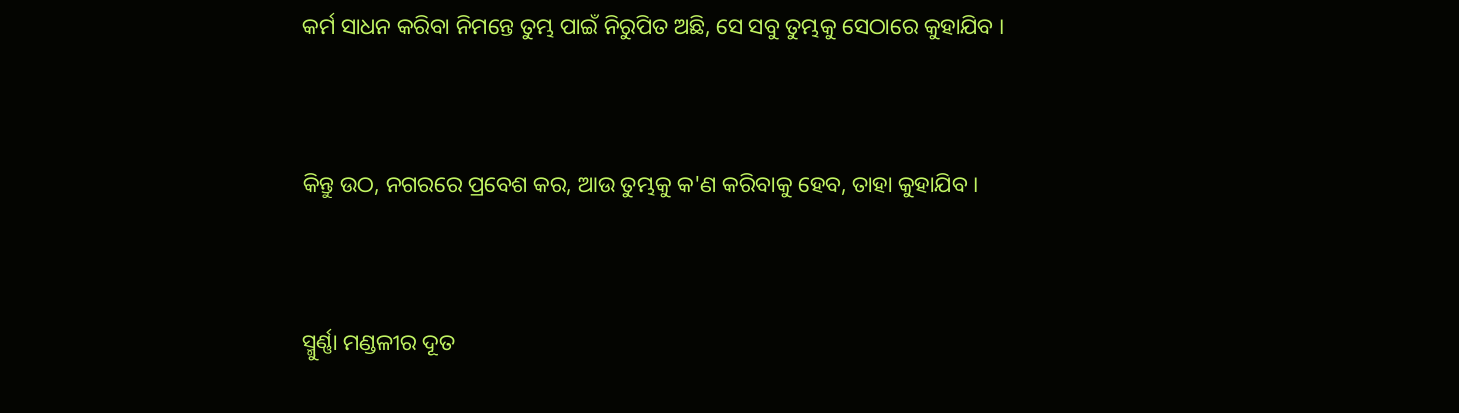କର୍ମ ସାଧନ କରିବା ନିମନ୍ତେ ତୁମ୍ଭ ପାଇଁ ନିରୁପିତ ଅଛି, ସେ ସବୁ ତୁମ୍ଭକୁ ସେଠାରେ କୁହାଯିବ ।


କିନ୍ତୁ ଉଠ, ନଗରରେ ପ୍ରବେଶ କର, ଆଉ ତୁମ୍ଭକୁ କ'ଣ କରିବାକୁ ହେବ, ତାହା କୁହାଯିବ ।


ସ୍ମୁର୍ଣ୍ଣା ମଣ୍ଡଳୀର ଦୂତ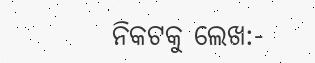ନିକଟକୁ ଲେଖ:-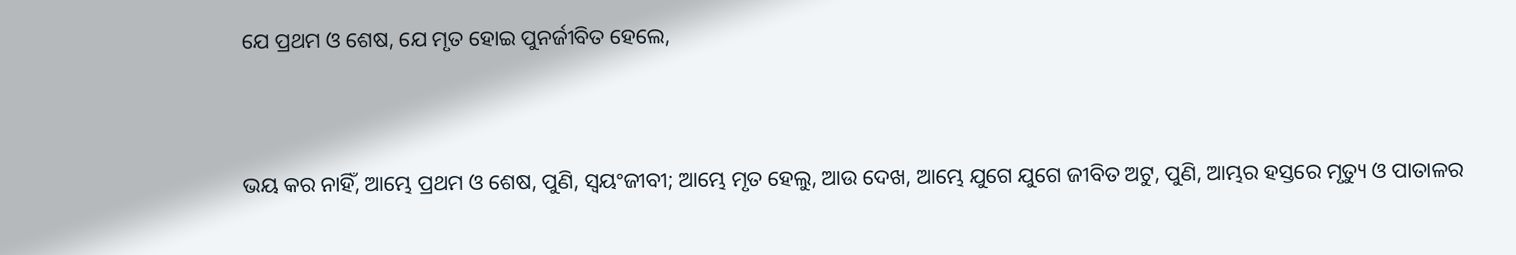ଯେ ପ୍ରଥମ ଓ ଶେଷ, ଯେ ମୃତ ହୋଇ ପୁନର୍ଜୀବିତ ହେଲେ,


ଭୟ କର ନାହିଁ, ଆମ୍ଭେ ପ୍ରଥମ ଓ ଶେଷ, ପୁଣି, ସ୍ୱୟଂଜୀବୀ; ଆମ୍ଭେ ମୃତ ହେଲୁ, ଆଉ ଦେଖ, ଆମ୍ଭେ ଯୁଗେ ଯୁଗେ ଜୀବିତ ଅଟୁ, ପୁଣି, ଆମ୍ଭର ହସ୍ତରେ ମୃତ୍ୟୁ ଓ ପାତାଳର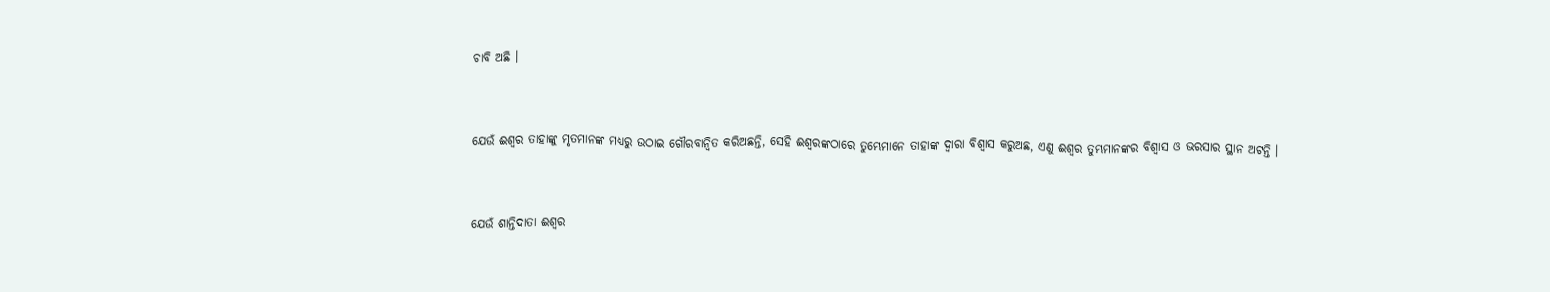ଚାବି ଅଛି ।


ଯେଉଁ ଈଶ୍ୱର ତାହାଙ୍କୁ ମୃତମାନଙ୍କ ମଧ୍ୟରୁ ଉଠାଇ ଗୌରବାନ୍ୱିତ କରିଅଛନ୍ତି, ସେହି ଈଶ୍ୱରଙ୍କଠାରେ ତୁମ୍ଭେମାନେ ତାହାଙ୍କ ଦ୍ୱାରା ବିଶ୍ୱାସ କରୁଅଛ, ଏଣୁ ଈଶ୍ୱର ତୁମ୍ଭମାନଙ୍କର ବିଶ୍ୱାସ ଓ ଭରସାର ସ୍ଥାନ ଅଟନ୍ତି ।


ଯେଉଁ ଶାନ୍ତିଦାତା ଈଶ୍ୱର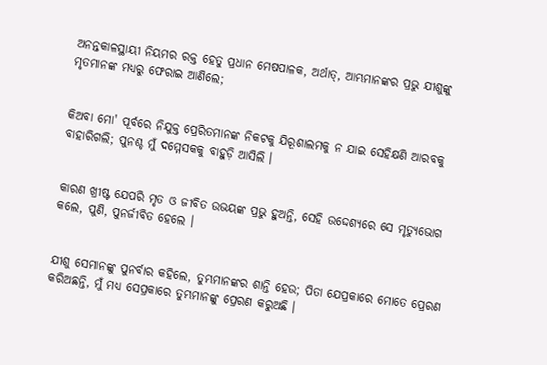ଅନନ୍ତକାଳସ୍ଥାୟୀ ନିୟମର ରକ୍ତ ହେତୁ ପ୍ରଧାନ ମେଷପାଳକ, ଅର୍ଥାତ୍‍, ଆମ୍ଭମାନଙ୍କର ପ୍ରଭୁ ଯୀଶୁଙ୍କୁ ମୃତମାନଙ୍କ ମଧ୍ୟରୁ ଫେରାଇ ଆଣିଲେ;


କିଅବା ମୋ' ପୂର୍ବରେ ନିଯୁକ୍ତ ପ୍ରେରିତମାନଙ୍କ ନିକଟକୁ ଯିରୂଶାଲମକୁ ନ ଯାଇ ସେହିକ୍ଷଣି ଆରବକୁ ବାହାରିଗଲି; ପୁନଶ୍ଚ ମୁଁ ଦମ୍ମେସକକୁ ବାହୁଡ଼ି ଆସିଲି ।


କାରଣ ଖ୍ରୀଷ୍ଟ ଯେପରି ମୃତ ଓ ଜୀବିତ ଉଭୟଙ୍କ ପ୍ରଭୁ ହୁଅନ୍ତି, ସେହି ଉଦ୍ଦେଶ୍ୟରେ ସେ ମୃତ୍ୟୁଭୋଗ କଲେ, ପୁଣି, ପୁନର୍ଜୀବିତ ହେଲେ ।


ଯୀଶୁ ସେମାନଙ୍କୁ ପୁନର୍ବାର କହିଲେ, ତୁମ୍ଭମାନଙ୍କର ଶାନ୍ତି ହେଉ; ପିତା ଯେପ୍ରକାରେ ମୋତେ ପ୍ରେରଣ କରିଅଛନ୍ତି, ମୁଁ ମଧ୍ୟ ସେପ୍ରକାରେ ତୁମ୍ଭମାନଙ୍କୁ ପ୍ରେରଣ କରୁଅଛି ।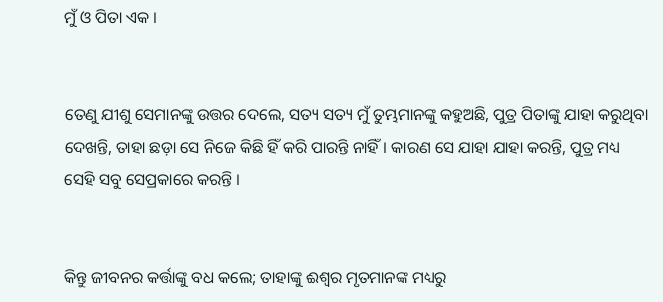ମୁଁ ଓ ପିତା ଏକ ।


ତେଣୁ ଯୀଶୁ ସେମାନଙ୍କୁ ଉତ୍ତର ଦେଲେ, ସତ୍ୟ ସତ୍ୟ ମୁଁ ତୁମ୍ଭମାନଙ୍କୁ କହୁଅଛି, ପୁତ୍ର ପିତାଙ୍କୁ ଯାହା କରୁଥିବା ଦେଖନ୍ତି, ତାହା ଛଡ଼ା ସେ ନିଜେ କିଛି ହିଁ କରି ପାରନ୍ତି ନାହିଁ । କାରଣ ସେ ଯାହା ଯାହା କରନ୍ତି, ପୁତ୍ର ମଧ୍ୟ ସେହି ସବୁ ସେପ୍ରକାରେ କରନ୍ତି ।


କିନ୍ତୁ ଜୀବନର କର୍ତ୍ତାଙ୍କୁ ବଧ କଲେ; ତାହାଙ୍କୁ ଈଶ୍ୱର ମୃତମାନଙ୍କ ମଧ୍ୟରୁ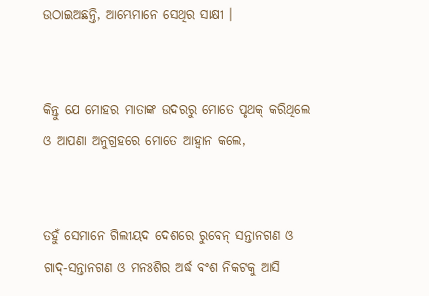ଉଠାଇଅଛନ୍ତି, ଆମ୍ଭେମାନେ ସେଥିର ସାକ୍ଷୀ ।


କିନ୍ତୁ ଯେ ମୋହର ମାତାଙ୍କ ଉଦରରୁ ମୋତେ ପୃଥକ୍ କରିଥିଲେ ଓ ଆପଣା ଅନୁଗ୍ରହରେ ମୋତେ ଆହ୍ୱାନ କଲେ,


ତହୁଁ ସେମାନେ ଗିଲୀୟଦ ଦେଶରେ ରୁବେନ୍‍ ସନ୍ତାନଗଣ ଓ ଗାଦ୍‍-ସନ୍ତାନଗଣ ଓ ମନଃଶିର ଅର୍ଦ୍ଧ ବଂଶ ନିକଟକୁ ଆସି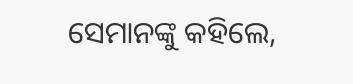ସେମାନଙ୍କୁ କହିଲେ,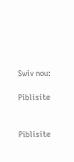Swiv nou:

Piblisite


Piblisite